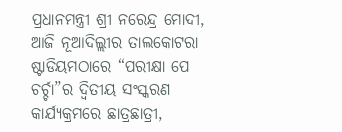ପ୍ରଧାନମନ୍ତ୍ରୀ ଶ୍ରୀ ନରେନ୍ଦ୍ର ମୋଦୀ, ଆଜି ନୂଆଦିଲ୍ଲୀର ତାଲକୋଟରା ଷ୍ଟାଡିୟମଠାରେ “ପରୀକ୍ଷା ପେ ଚର୍ଚ୍ଚା”ର ଦ୍ଵିତୀୟ ସଂସ୍କରଣ କାର୍ଯ୍ୟକ୍ରମରେ ଛାତ୍ରଛାତ୍ରୀ,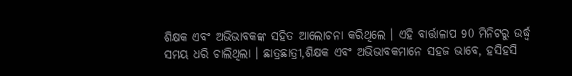ଶିକ୍ଷକ ଏବଂ ଅଭିଭାବକଙ୍କ ସହିତ ଆଲୋଚନା କରିଥିଲେ । ଏହି ବାର୍ତ୍ତାଳାପ 90 ମିନିଟରୁ ଉର୍ଦ୍ଧ୍ଵ ସମୟ ଧରି ଚାଲିଥିଲା । ଛାତ୍ରଛାତ୍ରୀ,ଶିକ୍ଷକ ଏବଂ ଅଭିଭାବକମାନେ ସହଜ ଭାବେ, ହସିହସି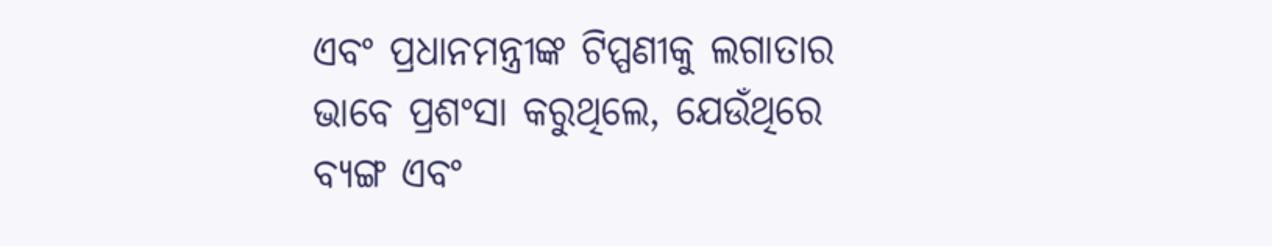ଏବଂ ପ୍ରଧାନମନ୍ତ୍ରୀଙ୍କ ଟିପ୍ପଣୀକୁ ଲଗାତାର ଭାବେ ପ୍ରଶଂସା କରୁଥିଲେ, ଯେଉଁଥିରେ ବ୍ୟଙ୍ଗ ଏବଂ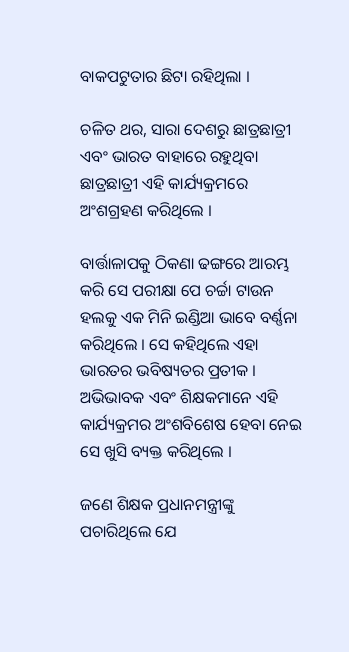ବାକପଟୁତାର ଛିଟା ରହିଥିଲା ।

ଚଳିତ ଥର, ସାରା ଦେଶରୁ ଛାତ୍ରଛାତ୍ରୀ ଏବଂ ଭାରତ ବାହାରେ ରହୁଥିବା ଛାତ୍ରଛାତ୍ରୀ ଏହି କାର୍ଯ୍ୟକ୍ରମରେ ଅଂଶଗ୍ରହଣ କରିଥିଲେ ।

ବାର୍ତ୍ତାଳାପକୁ ଠିକଣା ଢଙ୍ଗରେ ଆରମ୍ଭ କରି ସେ ପରୀକ୍ଷା ପେ ଚର୍ଚ୍ଚା ଟାଉନ ହଲକୁ ଏକ ମିନି ଇଣ୍ଡିଆ ଭାବେ ବର୍ଣ୍ଣନା କରିଥିଲେ । ସେ କହିଥିଲେ ଏହା ଭାରତର ଭବିଷ୍ୟତର ପ୍ରତୀକ । ଅଭିଭାବକ ଏବଂ ଶିକ୍ଷକମାନେ ଏହି କାର୍ଯ୍ୟକ୍ରମର ଅଂଶବିଶେଷ ହେବା ନେଇ ସେ ଖୁସି ବ୍ୟକ୍ତ କରିଥିଲେ ।

ଜଣେ ଶିକ୍ଷକ ପ୍ରଧାନମନ୍ତ୍ରୀଙ୍କୁ ପଚାରିଥିଲେ ଯେ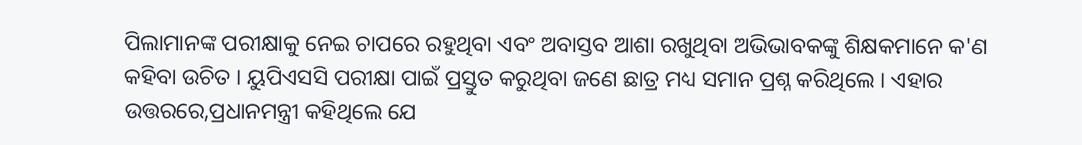ପିଲାମାନଙ୍କ ପରୀକ୍ଷାକୁ ନେଇ ଚାପରେ ରହୁଥିବା ଏବଂ ଅବାସ୍ତବ ଆଶା ରଖୁଥିବା ଅଭିଭାବକଙ୍କୁ ଶିକ୍ଷକମାନେ କ'ଣ କହିବା ଉଚିତ । ୟୁପିଏସସି ପରୀକ୍ଷା ପାଇଁ ପ୍ରସ୍ତୁତ କରୁଥିବା ଜଣେ ଛାତ୍ର ମଧ୍ୟ ସମାନ ପ୍ରଶ୍ନ କରିଥିଲେ । ଏହାର ଉତ୍ତରରେ,ପ୍ରଧାନମନ୍ତ୍ରୀ କହିଥିଲେ ଯେ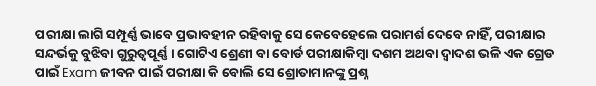ପରୀକ୍ଷା ଲାଗି ସମ୍ପୂର୍ଣ୍ଣ ଭାବେ ପ୍ରଭାବହୀନ ରହିବାକୁ ସେ କେବେହେଲେ ପରାମର୍ଶ ଦେବେ ନାହିଁ, ପରୀକ୍ଷାର ସନ୍ଦର୍ଭକୁ ବୁଝିବା ଗୁରୁତ୍ୱପୂର୍ଣ୍ଣ । ଗୋଟିଏ ଶ୍ରେଣୀ ବା ବୋର୍ଡ ପରୀକ୍ଷାକିମ୍ବା ଦଶମ ଅଥବା ଦ୍ୱାଦଶ ଭଳି ଏକ ଗ୍ରେଡ ପାଇଁ Exam ଜୀବନ ପାଇଁ ପରୀକ୍ଷା କି ବୋଲି ସେ ଶ୍ରୋତାମାନଙ୍କୁ ପ୍ରଶ୍ନ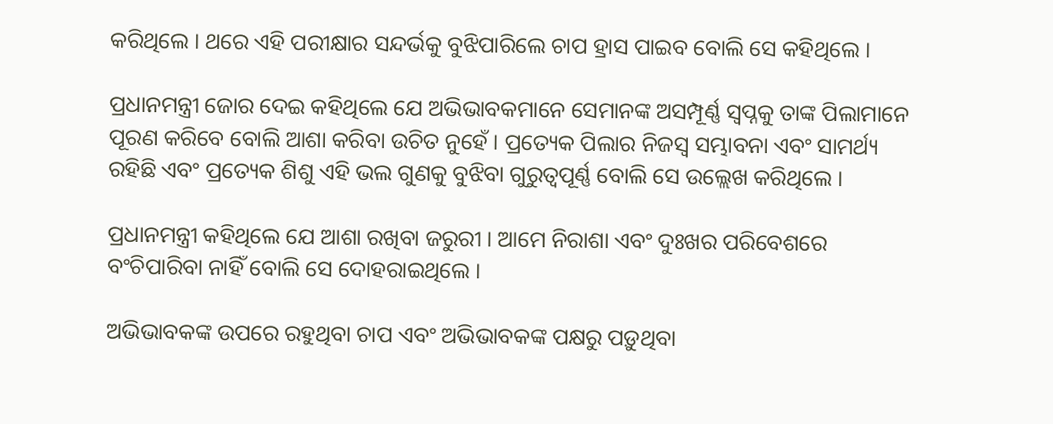କରିଥିଲେ । ଥରେ ଏହି ପରୀକ୍ଷାର ସନ୍ଦର୍ଭକୁ ବୁଝିପାରିଲେ ଚାପ ହ୍ରାସ ପାଇବ ବୋଲି ସେ କହିଥିଲେ ।

ପ୍ରଧାନମନ୍ତ୍ରୀ ଜୋର ଦେଇ କହିଥିଲେ ଯେ ଅଭିଭାବକମାନେ ସେମାନଙ୍କ ଅସମ୍ପୂର୍ଣ୍ଣ ସ୍ୱପ୍ନକୁ ତାଙ୍କ ପିଲାମାନେ ପୂରଣ କରିବେ ବୋଲି ଆଶା କରିବା ଉଚିତ ନୁହେଁ । ପ୍ରତ୍ୟେକ ପିଲାର ନିଜସ୍ୱ ସମ୍ଭାବନା ଏବଂ ସାମର୍ଥ୍ୟ ରହିଛି ଏବଂ ପ୍ରତ୍ୟେକ ଶିଶୁ ଏହି ଭଲ ଗୁଣକୁ ବୁଝିବା ଗୁରୁତ୍ୱପୂର୍ଣ୍ଣ ବୋଲି ସେ ଉଲ୍ଲେଖ କରିଥିଲେ ।

ପ୍ରଧାନମନ୍ତ୍ରୀ କହିଥିଲେ ଯେ ଆଶା ରଖିବା ଜରୁରୀ । ଆମେ ନିରାଶା ଏବଂ ଦୁଃଖର ପରିବେଶରେ ବଂଚିପାରିବା ନାହିଁ ବୋଲି ସେ ଦୋହରାଇଥିଲେ ।

ଅଭିଭାବକଙ୍କ ଉପରେ ରହୁଥିବା ଚାପ ଏବଂ ଅଭିଭାବକଙ୍କ ପକ୍ଷରୁ ପଡ଼ୁଥିବା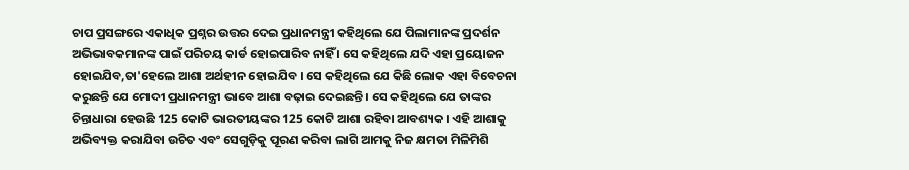ଚାପ ପ୍ରସଙ୍ଗରେ ଏକାଧିକ ପ୍ରଶ୍ନର ଉତ୍ତର ଦେଇ ପ୍ରଧାନମନ୍ତ୍ରୀ କହିଥିଲେ ଯେ ପିଲାମାନଙ୍କ ପ୍ରଦର୍ଶନ ଅଭିଭାବକମାନଙ୍କ ପାଇଁ ପରିଚୟ କାର୍ଡ ହୋଇପାରିବ ନାହିଁ । ସେ କହିଥିଲେ ଯଦି ଏହା ପ୍ରୟୋଜନ ହୋଇଯିବ,ତା'ହେଲେ ଆଶା ଅର୍ଥହୀନ ହୋଇଯିବ । ସେ କହିଥିଲେ ଯେ କିଛି ଲୋକ ଏହା ବିବେଚନା କରୁଛନ୍ତି ଯେ ମୋଦୀ ପ୍ରଧାନମନ୍ତ୍ରୀ ଭାବେ ଆଶା ବଢ଼ାଇ ଦେଇଛନ୍ତି । ସେ କହିଥିଲେ ଯେ ତାଙ୍କର ଚିନ୍ତାଧାରା ହେଉଛି 125 କୋଟି ଭାରତୀୟଙ୍କର 125 କୋଟି ଆଶା ରହିବା ଆବଶ୍ୟକ । ଏହି ଆଶାକୁ ଅଭିବ୍ୟକ୍ତ କରାଯିବା ଉଚିତ ଏବଂ ସେଗୁଡ଼ିକୁ ପୂରଣ କରିବା ଲାଗି ଆମକୁ ନିଜ କ୍ଷମତା ମିଳିମିଶି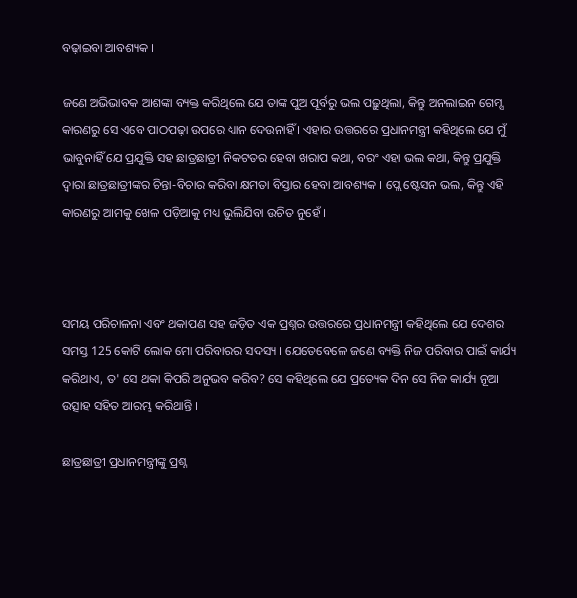ବଢ଼ାଇବା ଆବଶ୍ୟକ ।

ଜଣେ ଅଭିଭାବକ ଆଶଙ୍କା ବ୍ୟକ୍ତ କରିଥିଲେ ଯେ ତାଙ୍କ ପୁଅ ପୂର୍ବରୁ ଭଲ ପଢ଼ୁଥିଲା, କିନ୍ତୁ ଅନଲାଇନ ଗେମ୍ସ କାରଣରୁ ସେ ଏବେ ପାଠପଢ଼ା ଉପରେ ଧ୍ୟାନ ଦେଉନାହିଁ । ଏହାର ଉତ୍ତରରେ ପ୍ରଧାନମନ୍ତ୍ରୀ କହିଥିଲେ ଯେ ମୁଁ ଭାବୁନାହିଁ ଯେ ପ୍ରଯୁକ୍ତି ସହ ଛାତ୍ରଛାତ୍ରୀ ନିକଟତର ହେବା ଖରାପ କଥା, ବରଂ ଏହା ଭଲ କଥା, କିନ୍ତୁ ପ୍ରଯୁକ୍ତି ଦ୍ୱାରା ଛାତ୍ରଛାତ୍ରୀଙ୍କର ଚିନ୍ତା-ବିଚାର କରିବା କ୍ଷମତା ବିସ୍ତାର ହେବା ଆବଶ୍ୟକ । ପ୍ଲେ ଷ୍ଟେସନ ଭଲ, କିନ୍ତୁ ଏହି କାରଣରୁ ଆମକୁ ଖେଳ ପଡ଼ିଆକୁ ମଧ୍ୟ ଭୁଲିଯିବା ଉଚିତ ନୁହେଁ ।



ସମୟ ପରିଚାଳନା ଏବଂ ଥକାପଣ ସହ ଜଡ଼ିତ ଏକ ପ୍ରଶ୍ନର ଉତ୍ତରରେ ପ୍ରଧାନମନ୍ତ୍ରୀ କହିଥିଲେ ଯେ ଦେଶର ସମସ୍ତ 125 କୋଟି ଲୋକ ମୋ ପରିବାରର ସଦସ୍ୟ । ଯେତେବେଳେ ଜଣେ ବ୍ୟକ୍ତି ନିଜ ପରିବାର ପାଇଁ କାର୍ଯ୍ୟ କରିଥାଏ, ତ' ସେ ଥକା କିପରି ଅନୁଭବ କରିବ? ସେ କହିଥିଲେ ଯେ ପ୍ରତ୍ୟେକ ଦିନ ସେ ନିଜ କାର୍ଯ୍ୟ ନୂଆ ଉତ୍ସାହ ସହିତ ଆରମ୍ଭ କରିଥାନ୍ତି ।

ଛାତ୍ରଛାତ୍ରୀ ପ୍ରଧାନମନ୍ତ୍ରୀଙ୍କୁ ପ୍ରଶ୍ନ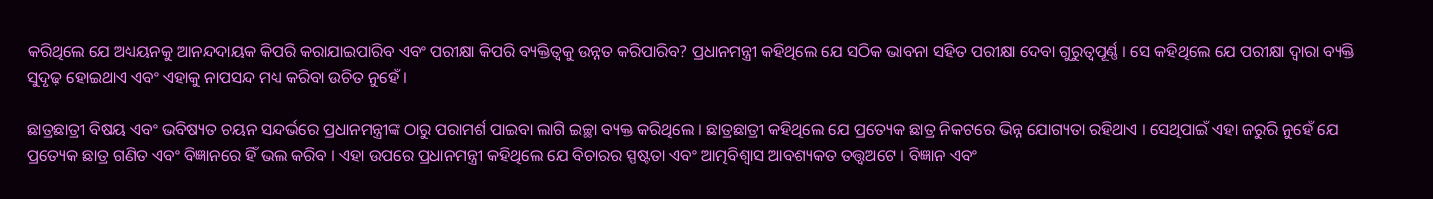କରିଥିଲେ ଯେ ଅଧ୍ୟୟନକୁ ଆନନ୍ଦଦାୟକ କିପରି କରାଯାଇପାରିବ ଏବଂ ପରୀକ୍ଷା କିପରି ବ୍ୟକ୍ତିତ୍ୱକୁ ଉନ୍ନତ କରିପାରିବ? ପ୍ରଧାନମନ୍ତ୍ରୀ କହିଥିଲେ ଯେ ସଠିକ ଭାବନା ସହିତ ପରୀକ୍ଷା ଦେବା ଗୁରୁତ୍ୱପୂର୍ଣ୍ଣ । ସେ କହିଥିଲେ ଯେ ପରୀକ୍ଷା ଦ୍ୱାରା ବ୍ୟକ୍ତି ସୁଦୃଢ଼ ହୋଇଥାଏ ଏବଂ ଏହାକୁ ନାପସନ୍ଦ ମଧ୍ୟ କରିବା ଉଚିତ ନୁହେଁ ।

ଛାତ୍ରଛାତ୍ରୀ ବିଷୟ ଏବଂ ଭବିଷ୍ୟତ ଚୟନ ସନ୍ଦର୍ଭରେ ପ୍ରଧାନମନ୍ତ୍ରୀଙ୍କ ଠାରୁ ପରାମର୍ଶ ପାଇବା ଲାଗି ଇଚ୍ଛା ବ୍ୟକ୍ତ କରିଥିଲେ । ଛାତ୍ରଛାତ୍ରୀ କହିଥିଲେ ଯେ ପ୍ରତ୍ୟେକ ଛାତ୍ର ନିକଟରେ ଭିନ୍ନ ଯୋଗ୍ୟତା ରହିଥାଏ । ସେଥିପାଇଁ ଏହା ଜରୁରି ନୁହେଁ ଯେ ପ୍ରତ୍ୟେକ ଛାତ୍ର ଗଣିତ ଏବଂ ବିଜ୍ଞାନରେ ହିଁ ଭଲ କରିବ । ଏହା ଉପରେ ପ୍ରଧାନମନ୍ତ୍ରୀ କହିଥିଲେ ଯେ ବିଚାରର ସ୍ପଷ୍ଟତା ଏବଂ ଆତ୍ମବିଶ୍ୱାସ ଆବଶ୍ୟକତ ତତ୍ତ୍ଵଅଟେ । ବିଜ୍ଞାନ ଏବଂ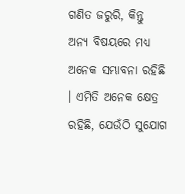ଗଣିତ ଜରୁରି, କିନ୍ତୁ ଅନ୍ୟ ବିଷୟରେ ମଧ୍ୟ ଅନେକ ସମ୍ଭାବନା ରହିଛି । ଏମିତି ଅନେକ କ୍ଷେତ୍ର ରହିଛି, ଯେଉଁଠି ସୁଯୋଗ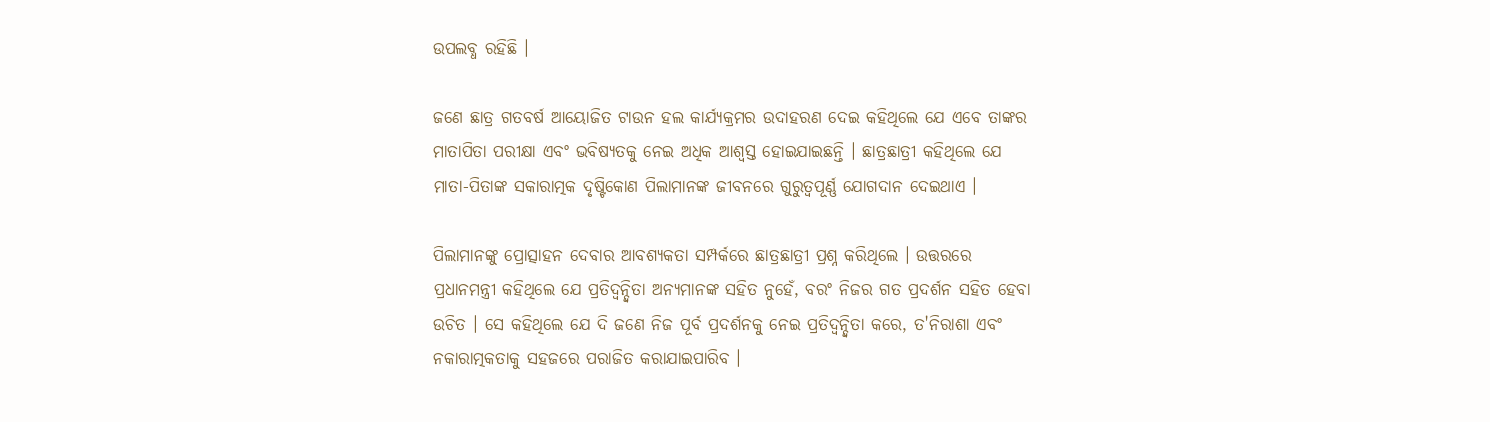ଉପଲବ୍ଧ ରହିଛି ।

ଜଣେ ଛାତ୍ର ଗତବର୍ଷ ଆୟୋଜିତ ଟାଉନ ହଲ କାର୍ଯ୍ୟକ୍ରମର ଉଦାହରଣ ଦେଇ କହିଥିଲେ ଯେ ଏବେ ତାଙ୍କର ମାତାପିତା ପରୀକ୍ଷା ଏବଂ ଭବିଷ୍ୟତକୁ ନେଇ ଅଧିକ ଆଶ୍ୱସ୍ତ ହୋଇଯାଇଛନ୍ତି । ଛାତ୍ରଛାତ୍ରୀ କହିଥିଲେ ଯେ ମାତା-ପିତାଙ୍କ ସକାରାତ୍ମକ ଦୃଷ୍ଟିକୋଣ ପିଲାମାନଙ୍କ ଜୀବନରେ ଗୁରୁତ୍ୱପୂର୍ଣ୍ଣ ଯୋଗଦାନ ଦେଇଥାଏ ।

ପିଲାମାନଙ୍କୁ ପ୍ରୋତ୍ସାହନ ଦେବାର ଆବଶ୍ୟକତା ସମ୍ପର୍କରେ ଛାତ୍ରଛାତ୍ରୀ ପ୍ରଶ୍ନ କରିଥିଲେ । ଉତ୍ତରରେ ପ୍ରଧାନମନ୍ତ୍ରୀ କହିଥିଲେ ଯେ ପ୍ରତିଦ୍ୱନ୍ଦ୍ୱିତା ଅନ୍ୟମାନଙ୍କ ସହିତ ନୁହେଁ, ବରଂ ନିଜର ଗତ ପ୍ରଦର୍ଶନ ସହିତ ହେବା ଉଚିତ । ସେ କହିଥିଲେ ଯେ ଦି ଜଣେ ନିଜ ପୂର୍ବ ପ୍ରଦର୍ଶନକୁ ନେଇ ପ୍ରତିଦ୍ୱନ୍ଦ୍ୱିତା କରେ, ତ'ନିରାଶା ଏବଂ ନକାରାତ୍ମକତାକୁ ସହଜରେ ପରାଜିତ କରାଯାଇପାରିବ ।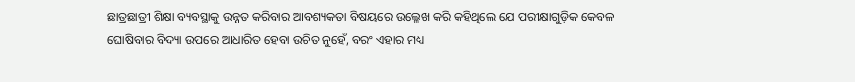ଛାତ୍ରଛାତ୍ରୀ ଶିକ୍ଷା ବ୍ୟବସ୍ଥାକୁ ଉନ୍ନତ କରିବାର ଆବଶ୍ୟକତା ବିଷୟରେ ଉଲ୍ଳେଖ କରି କହିଥିଲେ ଯେ ପରୀକ୍ଷାଗୁଡ଼ିକ କେବଳ ଘୋଷିବାର ବିଦ୍ୟା ଉପରେ ଆଧାରିତ ହେବା ଉଚିତ ନୁହେଁ, ବରଂ ଏହାର ମଧ୍ୟ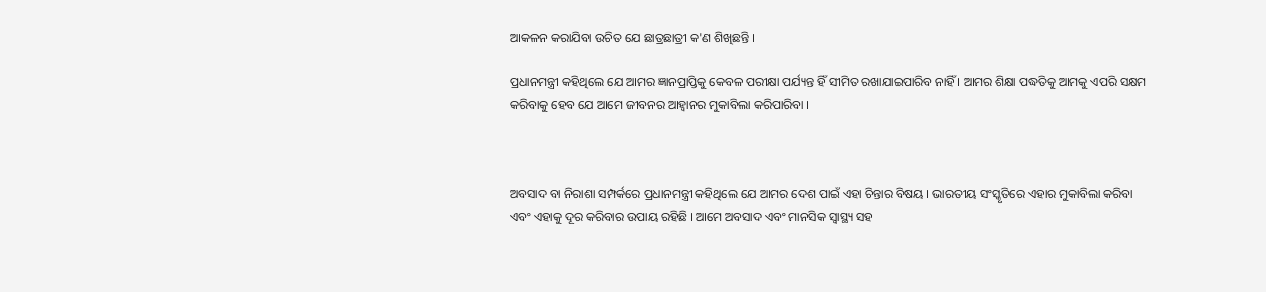ଆକଳନ କରାଯିବା ଉଚିତ ଯେ ଛାତ୍ରଛାତ୍ରୀ କ'ଣ ଶିଖିଛନ୍ତି ।

ପ୍ରଧାନମନ୍ତ୍ରୀ କହିଥିଲେ ଯେ ଆମର ଜ୍ଞାନପ୍ରାପ୍ତିକୁ କେବଳ ପରୀକ୍ଷା ପର୍ଯ୍ୟନ୍ତ ହିଁ ସୀମିତ ରଖାଯାଇପାରିବ ନାହିଁ । ଆମର ଶିକ୍ଷା ପଦ୍ଧତିକୁ ଆମକୁ ଏପରି ସକ୍ଷମ କରିବାକୁ ହେବ ଯେ ଆମେ ଜୀବନର ଆହ୍ୱାନର ମୁକାବିଲା କରିପାରିବା ।



ଅବସାଦ ବା ନିରାଶା ସମ୍ପର୍କରେ ପ୍ରଧାନମନ୍ତ୍ରୀ କହିଥିଲେ ଯେ ଆମର ଦେଶ ପାଇଁ ଏହା ଚିନ୍ତାର ବିଷୟ । ଭାରତୀୟ ସଂସ୍କୃତିରେ ଏହାର ମୁକାବିଲା କରିବା ଏବଂ ଏହାକୁ ଦୂର କରିବାର ଉପାୟ ରହିଛି । ଆମେ ଅବସାଦ ଏବଂ ମାନସିକ ସ୍ୱାସ୍ଥ୍ୟ ସହ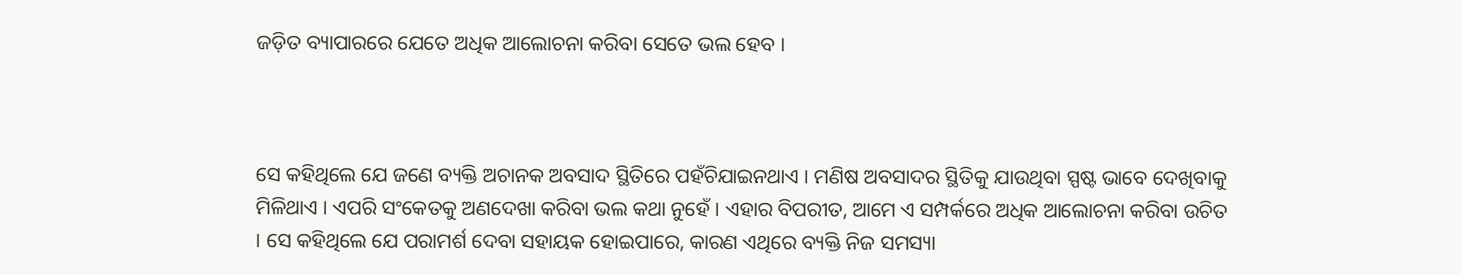ଜଡ଼ିତ ବ୍ୟାପାରରେ ଯେତେ ଅଧିକ ଆଲୋଚନା କରିବା ସେତେ ଭଲ ହେବ ।



ସେ କହିଥିଲେ ଯେ ଜଣେ ବ୍ୟକ୍ତି ଅଚାନକ ଅବସାଦ ସ୍ଥିତିରେ ପହଁଚିଯାଇନଥାଏ । ମଣିଷ ଅବସାଦର ସ୍ଥିତିକୁ ଯାଉଥିବା ସ୍ପଷ୍ଟ ଭାବେ ଦେଖିବାକୁ ମିଳିଥାଏ । ଏପରି ସଂକେତକୁ ଅଣଦେଖା କରିବା ଭଲ କଥା ନୁହେଁ । ଏହାର ବିପରୀତ, ଆମେ ଏ ସମ୍ପର୍କରେ ଅଧିକ ଆଲୋଚନା କରିବା ଉଚିତ । ସେ କହିଥିଲେ ଯେ ପରାମର୍ଶ ଦେବା ସହାୟକ ହୋଇପାରେ, କାରଣ ଏଥିରେ ବ୍ୟକ୍ତି ନିଜ ସମସ୍ୟା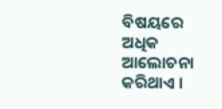ବିଷୟରେ ଅଧିକ ଆଲୋଚନା କରିଥାଏ ।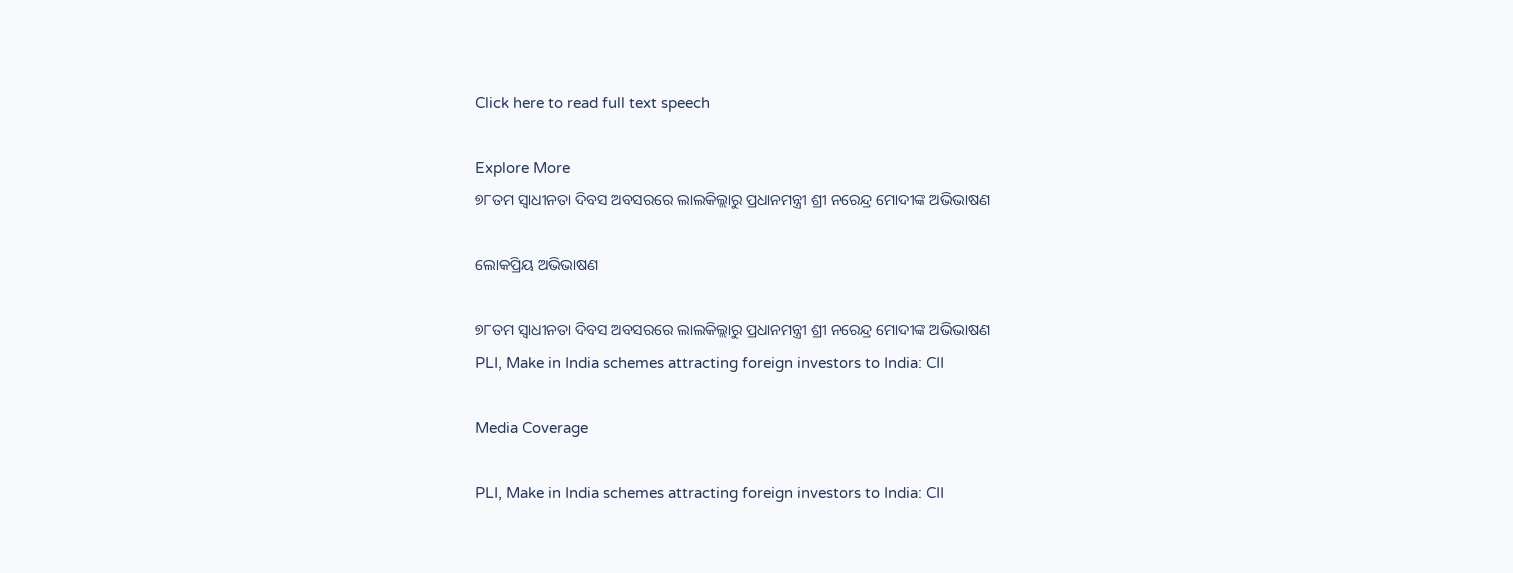Click here to read full text speech

Explore More
୭୮ତମ ସ୍ୱାଧୀନତା ଦିବସ ଅବସରରେ ଲାଲକିଲ୍ଲାରୁ ପ୍ରଧାନମନ୍ତ୍ରୀ ଶ୍ରୀ ନରେନ୍ଦ୍ର ମୋଦୀଙ୍କ ଅଭିଭାଷଣ

ଲୋକପ୍ରିୟ ଅଭିଭାଷଣ

୭୮ତମ ସ୍ୱାଧୀନତା ଦିବସ ଅବସରରେ ଲାଲକିଲ୍ଲାରୁ ପ୍ରଧାନମନ୍ତ୍ରୀ ଶ୍ରୀ ନରେନ୍ଦ୍ର ମୋଦୀଙ୍କ ଅଭିଭାଷଣ
PLI, Make in India schemes attracting foreign investors to India: CII

Media Coverage

PLI, Make in India schemes attracting foreign investors to India: CII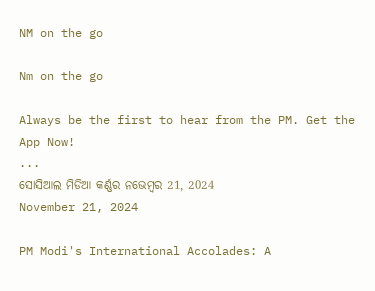NM on the go

Nm on the go

Always be the first to hear from the PM. Get the App Now!
...
ସୋସିଆଲ ମିଡିଆ କର୍ଣ୍ଣର ନଭେମ୍ବର 21, 2024
November 21, 2024

PM Modi's International Accolades: A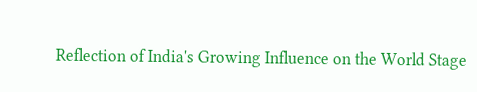Reflection of India's Growing Influence on the World Stage